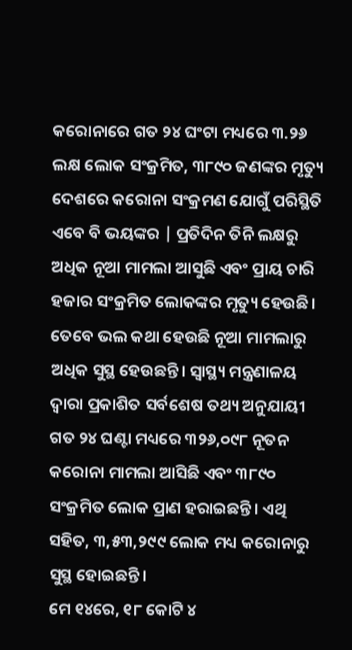କରୋନାରେ ଗତ ୨୪ ଘଂଟା ମଧ୍ୟରେ ୩.୨୬ ଲକ୍ଷ ଲୋକ ସଂକ୍ରମିତ, ୩୮୯୦ ଜଣଙ୍କର ମୃତ୍ୟୁ
ଦେଶରେ କରୋନା ସଂକ୍ରମଣ ଯୋଗୁଁ ପରିସ୍ଥିତି ଏବେ ବି ଭୟଙ୍କର | ପ୍ରତିଦିନ ତିନି ଲକ୍ଷରୁ ଅଧିକ ନୂଆ ମାମଲା ଆସୁଛି ଏବଂ ପ୍ରାୟ ଚାରି ହଜାର ସଂକ୍ରମିତ ଲୋକଙ୍କର ମୃତ୍ୟୁ ହେଉଛି। ତେବେ ଭଲ କଥା ହେଉଛି ନୂଆ ମାମଲାରୁ ଅଧିକ ସୁସ୍ଥ ହେଉଛନ୍ତି। ସ୍ୱାସ୍ଥ୍ୟ ମନ୍ତ୍ରଣାଳୟ ଦ୍ବାରା ପ୍ରକାଶିତ ସର୍ବଶେଷ ତଥ୍ୟ ଅନୁଯାୟୀ ଗତ ୨୪ ଘଣ୍ଟା ମଧ୍ୟରେ ୩୨୬,୦୯୮ ନୂତନ କରୋନା ମାମଲା ଆସିଛି ଏବଂ ୩୮୯୦ ସଂକ୍ରମିତ ଲୋକ ପ୍ରାଣ ହରାଇଛନ୍ତି। ଏଥି ସହିତ, ୩,୫୩,୨୯୯ ଲୋକ ମଧ୍ୟ କରୋନାରୁ ସୁସ୍ଥ ହୋଇଛନ୍ତି।
ମେ ୧୪ରେ, ୧୮ କୋଟି ୪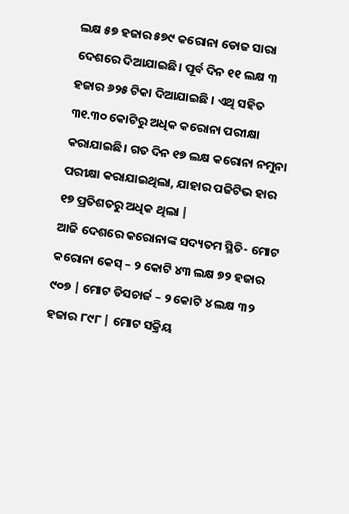ଲକ୍ଷ ୫୭ ହଜାର ୫୭୯ କରୋନା ଡୋଜ ସାରା ଦେଶରେ ଦିଆଯାଇଛି। ପୂର୍ବ ଦିନ ୧୧ ଲକ୍ଷ ୩ ହଜାର ୬୨୫ ଟିକା ଦିଆଯାଇଛି । ଏଥି ସହିତ ୩୧.୩୦ କୋଟିରୁ ଅଧିକ କରୋନା ପରୀକ୍ଷା କରାଯାଇଛି। ଗତ ଦିନ ୧୭ ଲକ୍ଷ କରୋନା ନମୁନା ପରୀକ୍ଷା କରାଯାଇଥିଲା, ଯାହାର ପଜିଟିଭ ହାର ୧୭ ପ୍ରତିଶତରୁ ଅଧିକ ଥିଲା |
ଆଜି ଦେଶରେ କରୋନାଙ୍କ ସଦ୍ୟତମ ସ୍ଥିତି- ମୋଟ କରୋନା କେସ୍ – ୨ କୋଟି ୪୩ ଲକ୍ଷ ୭୨ ହଜାର ୯୦୭ | ମୋଟ ଡିସଚାର୍ଜ – ୨ କୋଟି ୪ ଲକ୍ଷ ୩୨ ହଜାର ୮୯୮ | ମୋଟ ସକ୍ରିୟ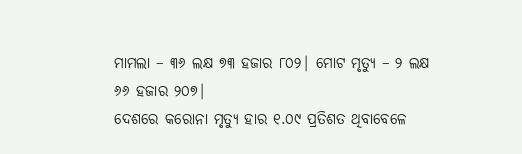ମାମଲା – ୩୬ ଲକ୍ଷ ୭୩ ହଜାର ୮୦୨| ମୋଟ ମୃତ୍ୟୁ – ୨ ଲକ୍ଷ ୬୬ ହଜାର ୨୦୭|
ଦେଶରେ କରୋନା ମୃତ୍ୟୁ ହାର ୧.୦୯ ପ୍ରତିଶତ ଥିବାବେଳେ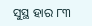ସୁସ୍ଥ ହାର ୮୩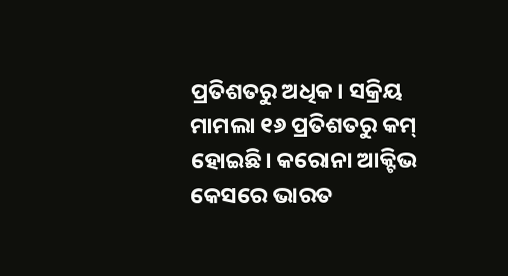ପ୍ରତିଶତରୁ ଅଧିକ। ସକ୍ରିୟ ମାମଲା ୧୬ ପ୍ରତିଶତରୁ କମ୍ ହୋଇଛି। କରୋନା ଆକ୍ଟିଭ କେସରେ ଭାରତ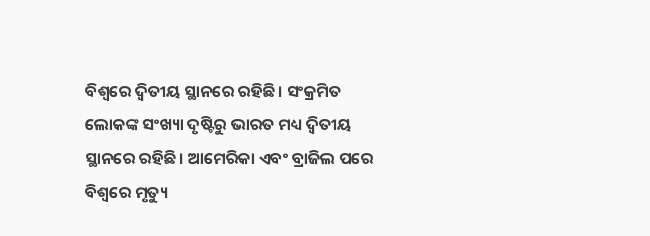ବିଶ୍ୱରେ ଦ୍ୱିତୀୟ ସ୍ଥାନରେ ରହିଛି। ସଂକ୍ରମିତ ଲୋକଙ୍କ ସଂଖ୍ୟା ଦୃଷ୍ଟିରୁ ଭାରତ ମଧ୍ୟ ଦ୍ୱିତୀୟ ସ୍ଥାନରେ ରହିଛି। ଆମେରିକା ଏବଂ ବ୍ରାଜିଲ ପରେ ବିଶ୍ୱରେ ମୃତ୍ୟୁ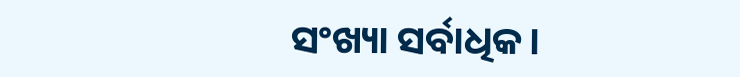ସଂଖ୍ୟା ସର୍ବାଧିକ।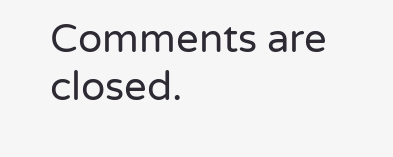Comments are closed.